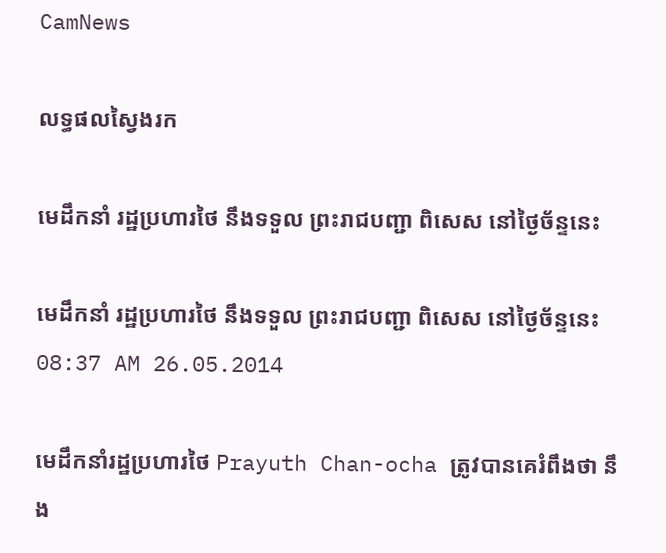CamNews

លទ្ធផលស្វៃងរក

មេដឹកនាំ រដ្ឋប្រហារថៃ នឹងទទួល ព្រះរាជបញ្ជា ពិសេស នៅថ្ងៃច័ន្ទនេះ

មេដឹកនាំ រដ្ឋប្រហារថៃ នឹងទទួល ព្រះរាជបញ្ជា ពិសេស នៅថ្ងៃច័ន្ទនេះ
08:37 AM 26.05.2014

មេដឹកនាំរដ្ឋប្រហារថៃ Prayuth Chan-ocha ត្រូវបានគេរំពឹងថា នឹង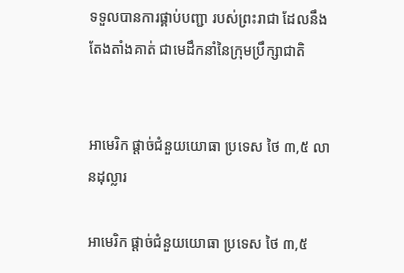ទទួលបានការផ្គាប់បញ្ជា របស់ព្រះរាជា ដែលនឹងតែងតាំងគាត់ ជាមេដឹកនាំនៃក្រុមប្រឹក្សាជាតិ


អាមេរិក ផ្តាច់ជំនួយយោធា ប្រទេស ថៃ ៣,៥ លានដុល្លារ

អាមេរិក ផ្តាច់ជំនួយយោធា ប្រទេស ថៃ ៣,៥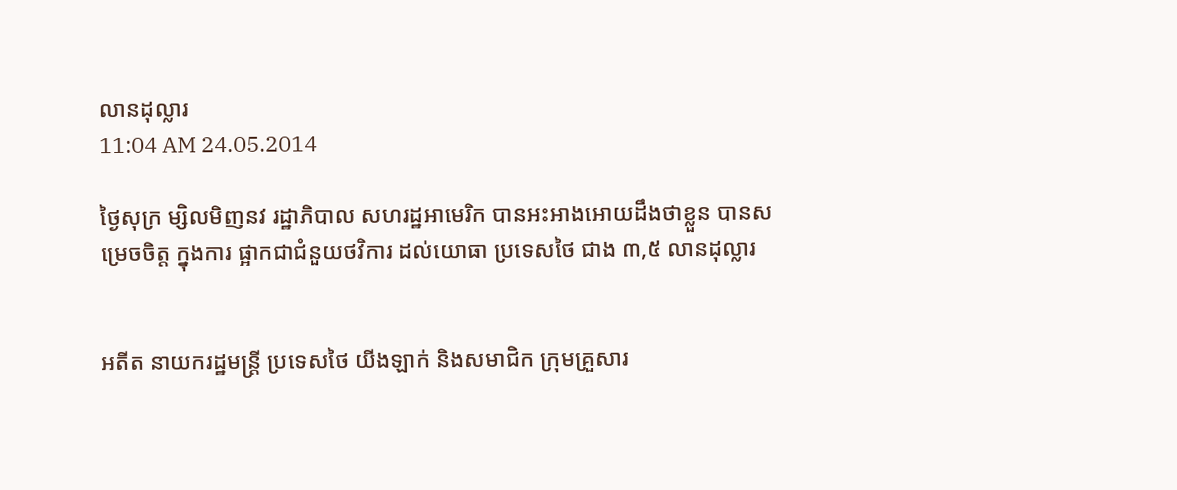លានដុល្លារ
11:04 AM 24.05.2014

ថ្ងៃសុក្រ ម្សិលមិញនវ រដ្ឋាភិបាល សហរដ្ឋអាមេរិក បានអះអាងអោយដឹងថាខ្លួន បានសម្រេចចិត្ត ក្នុងការ ផ្អាកជាជំនួយថវិការ ដល់យោធា ប្រទេសថៃ ជាង ៣,៥ លានដុល្លារ


អតីត នាយករដ្ឋមន្រ្តី ប្រទេសថៃ យីងឡាក់ និងសមាជិក ក្រុមគ្រួសារ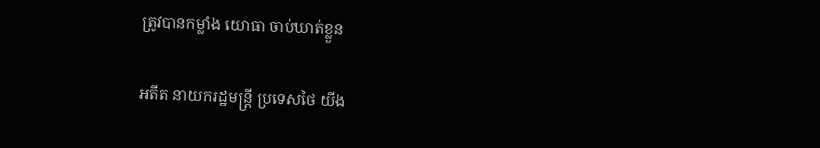ត្រូវបានកម្លាំង យោធា ចាប់ឃាត់ខ្លួន

អតីត នាយករដ្ឋមន្រ្តី ប្រទេសថៃ យីង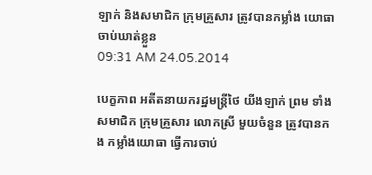ឡាក់ និងសមាជិក ក្រុមគ្រួសារ ត្រូវបានកម្លាំង យោធា ចាប់ឃាត់ខ្លួន
09:31 AM 24.05.2014

បេក្ខភាព អតីតនាយករដ្ឋមន្រ្តីថៃ យីងឡាក់ ព្រម ទាំងសមាជិក ក្រុមគ្រួសារ លោកស្រី មួយចំនួន ត្រូវបានកង កម្លាំងយោធា ធ្វើការចាប់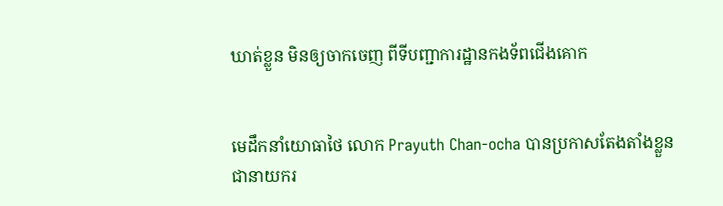ឃាត់ខ្លួន មិនឲ្យចាកចេញ ពីទីបញ្ជាការដ្ឋានកងទ័ពជើងគោក


មេដឹកនាំយោធាថៃ លោក Prayuth Chan-ocha បានប្រកាសតែងតាំងខ្លួន ជានាយករ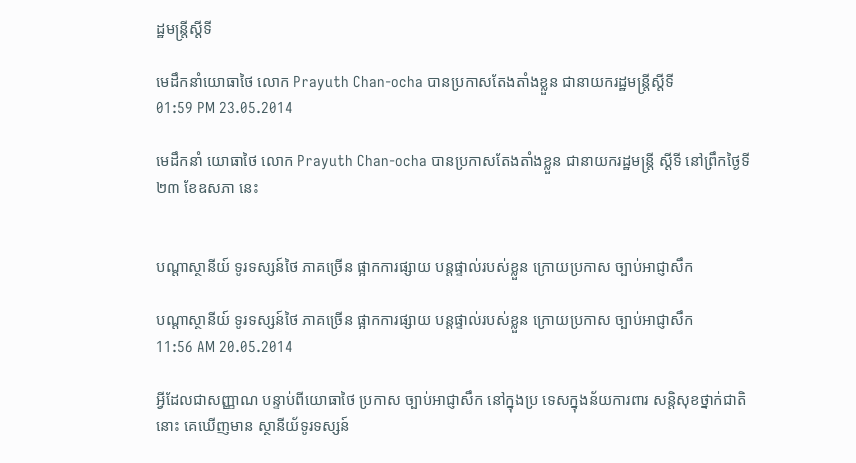ដ្ឋមន្ត្រីស្តីទី

មេដឹកនាំយោធាថៃ លោក Prayuth Chan-ocha បានប្រកាសតែងតាំងខ្លួន ជានាយករដ្ឋមន្ត្រីស្តីទី
01:59 PM 23.05.2014

មេដឹកនាំ យោធាថៃ លោក Prayuth Chan-ocha បានប្រកាសតែងតាំងខ្លួន ជានាយករដ្ឋមន្ត្រី ស្តីទី នៅព្រឹកថ្ងៃទី២៣ ខែឧសភា នេះ


បណ្តាស្ថានីយ៍ ទូរទស្សន៍ថៃ ភាគច្រើន ផ្អាកការផ្សាយ បន្តផ្ទាល់របស់ខ្លួន ក្រោយប្រកាស ច្បាប់អាជ្ញាសឹក

បណ្តាស្ថានីយ៍ ទូរទស្សន៍ថៃ ភាគច្រើន ផ្អាកការផ្សាយ បន្តផ្ទាល់របស់ខ្លួន ក្រោយប្រកាស ច្បាប់អាជ្ញាសឹក
11:56 AM 20.05.2014

អ្វីដែលជាសញ្ញាណ បន្ទាប់ពីយោធាថៃ ប្រកាស ច្បាប់អាជ្ញាសឹក នៅក្នុងប្រ ទេសក្នុងន័យការពារ សន្តិសុខថ្នាក់ជាតិនោះ គេឃើញមាន ស្ថានីយ័ទូរទស្សន៍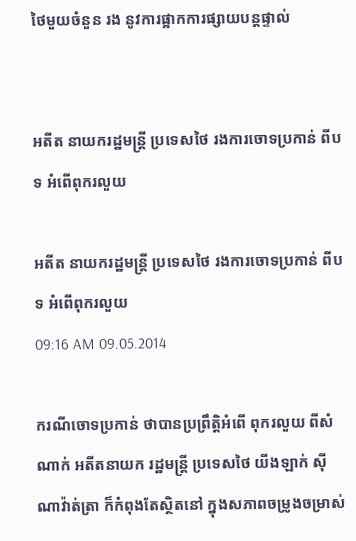ថៃមួយចំនួន រង នូវការផ្អាកការផ្សាយបន្តផ្ទាល់


អតីត នាយករដ្ឋមន្រ្តី ប្រទេសថៃ រងការចោទប្រកាន់ ពីបទ អំពើពុករលួយ

អតីត នាយករដ្ឋមន្រ្តី ប្រទេសថៃ រងការចោទប្រកាន់ ពីបទ អំពើពុករលួយ
09:16 AM 09.05.2014

ករណីចោទប្រកាន់ ថាបានប្រព្រឹត្តិអំពើ ពុករលួយ ពីសំណាក់ អតីតនាយក រដ្ឋមន្រ្តី ប្រទេសថៃ យីងឡាក់ ស៊ីណាវ៉ាត់ត្រា ក៏កំពុងតែស្ថិតនៅ ក្នុងសភាពចម្រូងចម្រាស់